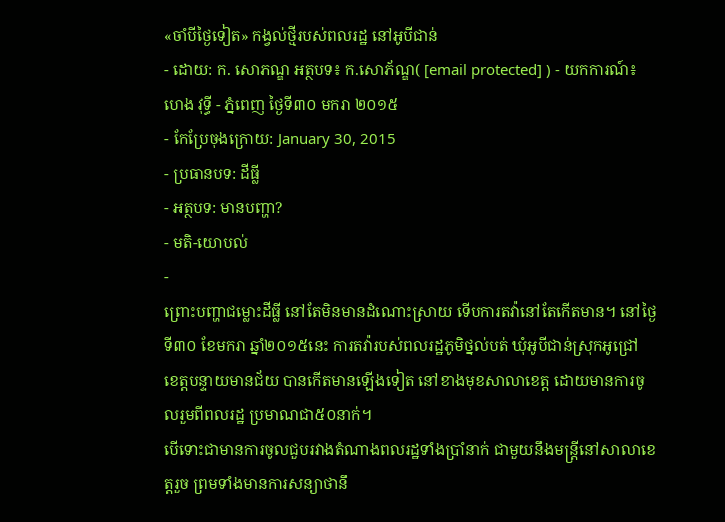«ចាំបីថ្ងៃទៀត» កង្វល់ថ្មីរបស់ពលរដ្ឋ នៅអូបីជាន់
- ដោយ: ក. សោភណ្ឌ អត្ថបទ៖ ក.សោភ័ណ្ឌ( [email protected] ) - យកការណ៍៖ ហេង វុទ្ធី - ភ្នំពេញ ថ្ងៃទី៣០ មករា ២០១៥
- កែប្រែចុងក្រោយ: January 30, 2015
- ប្រធានបទ: ដីធ្លី
- អត្ថបទ: មានបញ្ហា?
- មតិ-យោបល់
-
ព្រោះបញ្ហាជម្លោះដីធ្លី នៅតែមិនមានដំណោះស្រាយ ទើបការតវ៉ានៅតែកើតមាន។ នៅថ្ងៃទី៣០ ខែមករា ឆ្នាំ២០១៥នេះ ការតវ៉ារបស់ពលរដ្ឋភូមិថ្នល់បត់ ឃុំអូបីជាន់ស្រុកអូជ្រៅ ខេត្តបន្ទាយមានជ័យ បានកើតមានឡើងទៀត នៅខាងមុខសាលាខេត្ត ដោយមានការចូលរួមពីពលរដ្ឋ ប្រមាណជា៥០នាក់។
បើទោះជាមានការចូលជួបរវាងតំណាងពលរដ្ឋទាំងប្រាំនាក់ ជាមួយនឹងមន្ត្រីនៅសាលាខេត្តរួច ព្រមទាំងមានការសន្យាថានឹ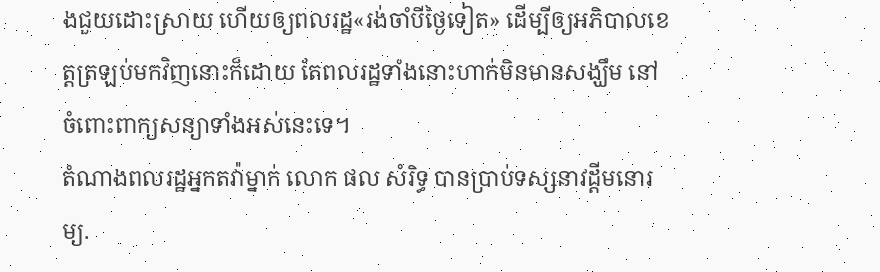ងជួយដោះស្រាយ ហើយឲ្យពលរដ្ឋ«រង់ចាំបីថ្ងៃទៀត» ដើម្បីឲ្យអភិបាលខេត្តត្រឡប់មកវិញនោះក៏ដោយ តែពលរដ្ឋទាំងនោះហាក់មិនមានសង្ឃឹម នៅចំពោះពាក្យសន្យាទាំងអស់នេះទេ។
តំណាងពលរដ្ឋអ្នកតវ៉ាម្នាក់ លោក ផល សំរិទ្ធ បានប្រាប់ទស្សនាវដ្ដីមនោរម្យ.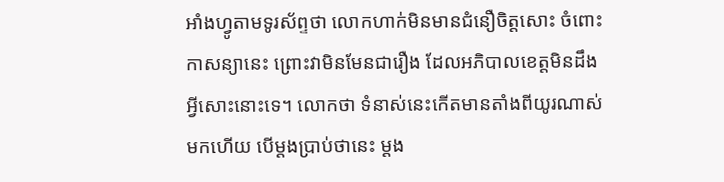អាំងហ្វូតាមទូរស័ព្ទថា លោកហាក់មិនមានជំនឿចិត្តសោះ ចំពោះកាសន្យានេះ ព្រោះវាមិនមែនជារឿង ដែលអភិបាលខេត្តមិនដឹងអ្វីសោះនោះទេ។ លោកថា ទំនាស់នេះកើតមានតាំងពីយូរណាស់មកហើយ បើម្តងប្រាប់ថានេះ ម្តង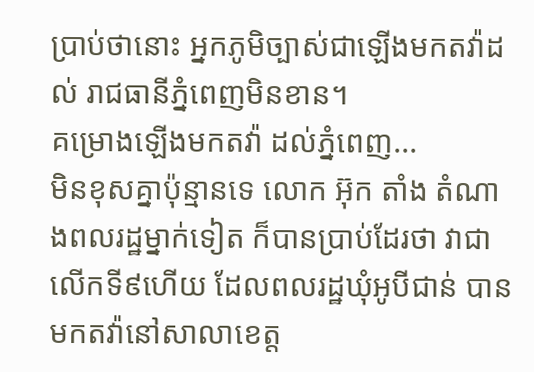ប្រាប់ថានោះ អ្នកភូមិច្បាស់ជាឡើងមកតវ៉ាដល់ រាជធានីភ្នំពេញមិនខាន។
គម្រោងឡើងមកតវ៉ា ដល់ភ្នំពេញ...
មិនខុសគ្នាប៉ុន្មានទេ លោក អ៊ុក តាំង តំណាងពលរដ្ឋម្នាក់ទៀត ក៏បានប្រាប់ដែរថា វាជាលើកទី៩ហើយ ដែលពលរដ្ឋឃុំអូបីជាន់ បានមកតវ៉ានៅសាលាខេត្ត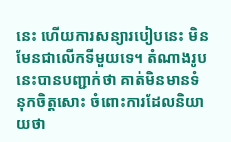នេះ ហើយការសន្យារបៀបនេះ មិនមែនជាលើកទីមួយទេ។ តំណាងរូបនេះបានបញ្ជាក់ថា គាត់មិនមានទំនុកចិត្តសោះ ចំពោះការដែលនិយាយថា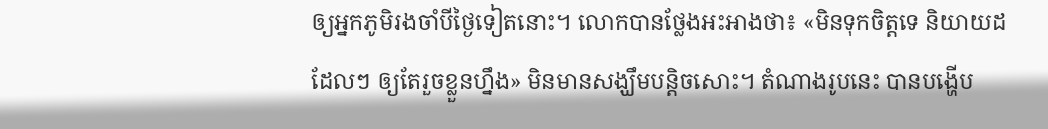ឲ្យអ្នកភូមិរងចាំបីថ្ងៃទៀតនោះ។ លោកបានថ្លែងអះអាងថា៖ «មិនទុកចិត្តទេ និយាយដដែលៗ ឲ្យតែរួចខ្លួនហ្នឹង» មិនមានសង្ឃឹមបន្តិចសោះ។ តំណាងរូបនេះ បានបង្ហើប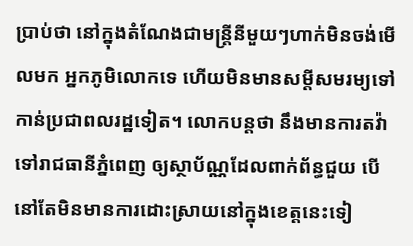ប្រាប់ថា នៅក្នុងតំណែងជាមន្ត្រីនីមួយៗហាក់មិនចង់មើលមក អ្នកភូមិលោកទេ ហើយមិនមានសម្តីសមរម្យទៅកាន់ប្រជាពលរដ្ឋទៀត។ លោកបន្តថា នឹងមានការតវ៉ាទៅរាជធានីភ្នំពេញ ឲ្យស្ថាប័ណ្ណដែលពាក់ព័ន្ធជួយ បើនៅតែមិនមានការដោះស្រាយនៅក្នុងខេត្តនេះទៀ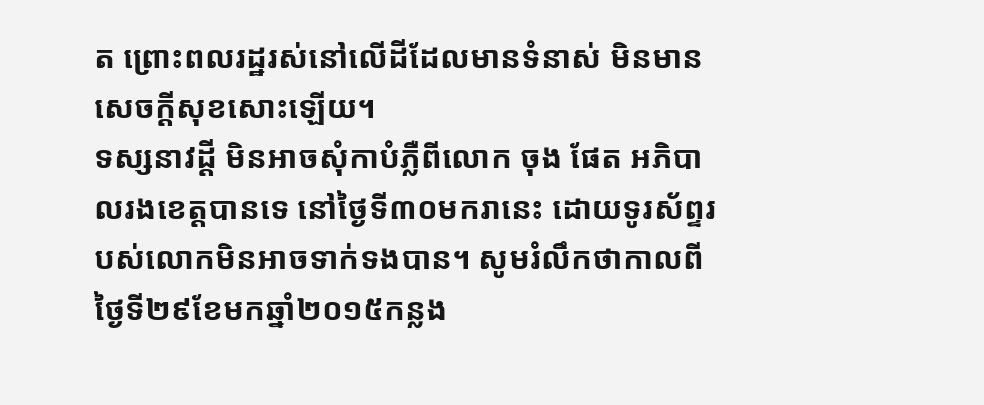ត ព្រោះពលរដ្ឋរស់នៅលើដីដែលមានទំនាស់ មិនមានសេចក្ដីសុខសោះឡើយ។
ទស្សនាវដ្ដី មិនអាចសុំកាបំភ្លឺពីលោក ចុង ផែត អភិបាលរងខេត្តបានទេ នៅថ្ងៃទី៣០មករានេះ ដោយទូរស័ព្ទរបស់លោកមិនអាចទាក់ទងបាន។ សូមរំលឹកថាកាលពីថ្ងៃទី២៩ខែមកឆ្នាំ២០១៥កន្លង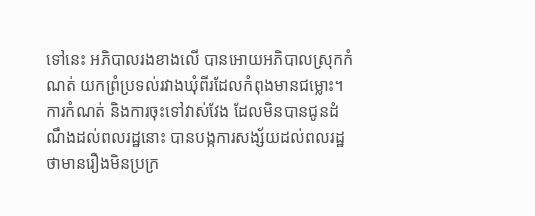ទៅនេះ អភិបាលរងខាងលើ បានអោយអភិបាលស្រុកកំណត់ យកព្រំប្រទល់រវាងឃុំពីរដែលកំពុងមានជម្លោះ។ ការកំណត់ និងការចុះទៅវាស់វែង ដែលមិនបានជូនដំណឹងដល់ពលរដ្ឋនោះ បានបង្កការសង្ស័យដល់ពលរដ្ឋ ថាមានរឿងមិនប្រក្រ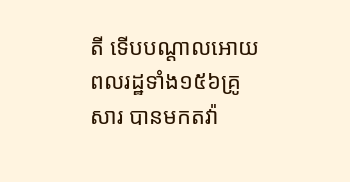តី ទើបបណ្ដាលអោយពលរដ្ឋទាំង១៥៦គ្រូសារ បានមកតវ៉ា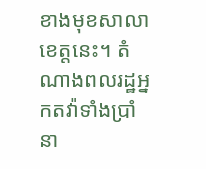ខាងមុខសាលាខេត្តនេះ។ តំណាងពលរដ្ឋអ្នកតវ៉ាទាំងប្រាំនា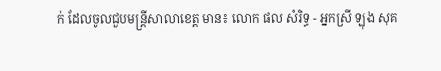ក់ ដែលចូលជួបមន្ត្រីសាលាខេត្ត មាន៖ លោក ផល សំរិទ្ធ - អ្នកស្រី ឡុង សុគ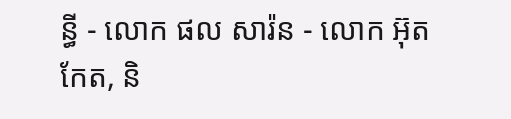ន្ធី - លោក ផល សារ៉ន - លោក អ៊ុត កែត, និ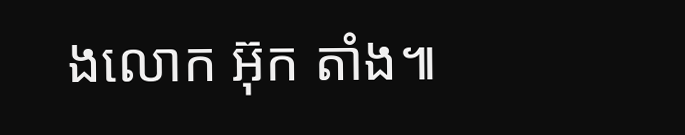ងលោក អ៊ុក តាំង៕